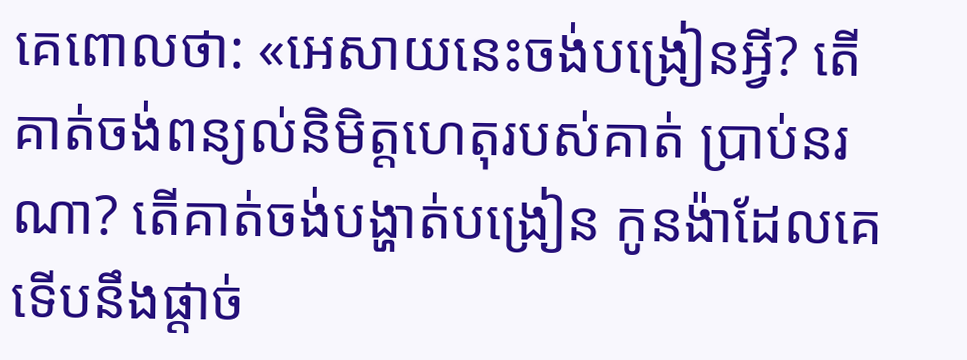គេពោលថា: «អេសាយនេះចង់បង្រៀនអ្វី? តើគាត់ចង់ពន្យល់និមិត្តហេតុរបស់គាត់ ប្រាប់នរណា? តើគាត់ចង់បង្ហាត់បង្រៀន កូនង៉ាដែលគេទើបនឹងផ្ដាច់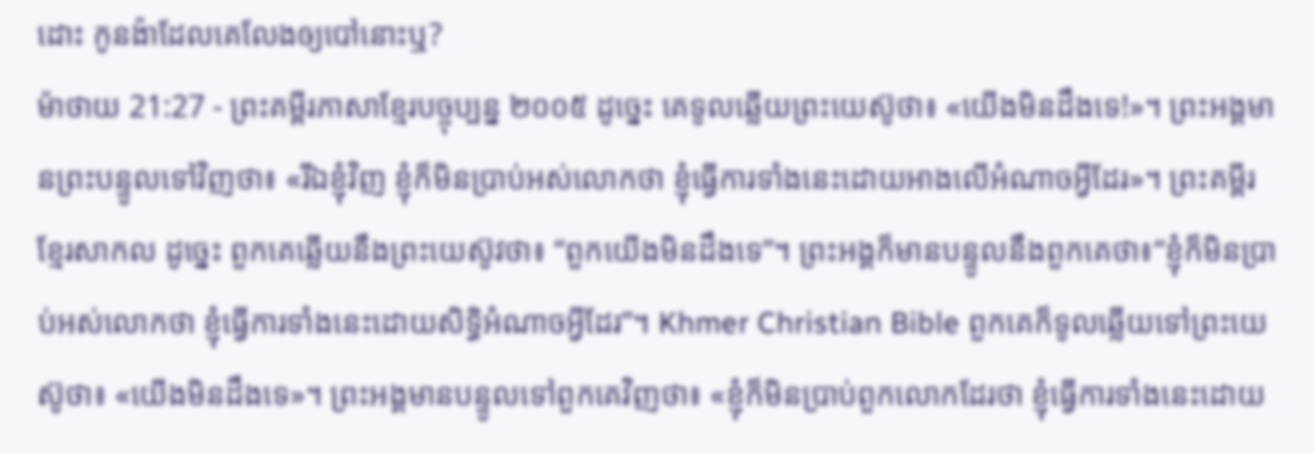ដោះ កូនង៉ាដែលគេលែងឲ្យបៅនោះឬ?
ម៉ាថាយ 21:27 - ព្រះគម្ពីរភាសាខ្មែរបច្ចុប្បន្ន ២០០៥ ដូច្នេះ គេទូលឆ្លើយព្រះយេស៊ូថា៖ «យើងមិនដឹងទេ!»។ ព្រះអង្គមានព្រះបន្ទូលទៅវិញថា៖ «រីឯខ្ញុំវិញ ខ្ញុំក៏មិនប្រាប់អស់លោកថា ខ្ញុំធ្វើការទាំងនេះដោយអាងលើអំណាចអ្វីដែរ»។ ព្រះគម្ពីរខ្មែរសាកល ដូច្នេះ ពួកគេឆ្លើយនឹងព្រះយេស៊ូវថា៖ “ពួកយើងមិនដឹងទេ”។ ព្រះអង្គក៏មានបន្ទូលនឹងពួកគេថា៖“ខ្ញុំក៏មិនប្រាប់អស់លោកថា ខ្ញុំធ្វើការទាំងនេះដោយសិទ្ធិអំណាចអ្វីដែរ”។ Khmer Christian Bible ពួកគេក៏ទូលឆ្លើយទៅព្រះយេស៊ូថា៖ «យើងមិនដឹងទេ»។ ព្រះអង្គមានបន្ទូលទៅពួកគេវិញថា៖ «ខ្ញុំក៏មិនប្រាប់ពួកលោកដែរថា ខ្ញុំធ្វើការទាំងនេះដោយ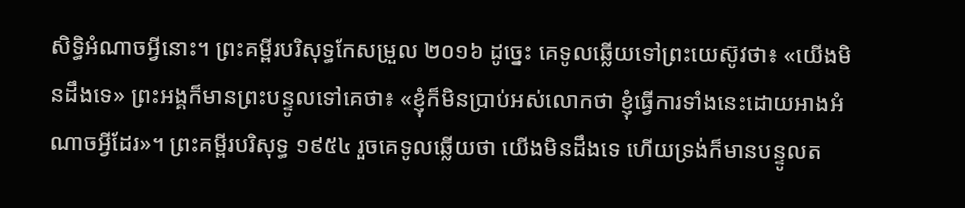សិទ្ធិអំណាចអ្វីនោះ។ ព្រះគម្ពីរបរិសុទ្ធកែសម្រួល ២០១៦ ដូច្នេះ គេទូលឆ្លើយទៅព្រះយេស៊ូវថា៖ «យើងមិនដឹងទេ» ព្រះអង្គក៏មានព្រះបន្ទូលទៅគេថា៖ «ខ្ញុំក៏មិនប្រាប់អស់លោកថា ខ្ញុំធ្វើការទាំងនេះដោយអាងអំណាចអ្វីដែរ»។ ព្រះគម្ពីរបរិសុទ្ធ ១៩៥៤ រួចគេទូលឆ្លើយថា យើងមិនដឹងទេ ហើយទ្រង់ក៏មានបន្ទូលត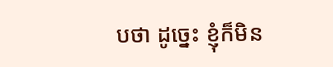បថា ដូច្នេះ ខ្ញុំក៏មិន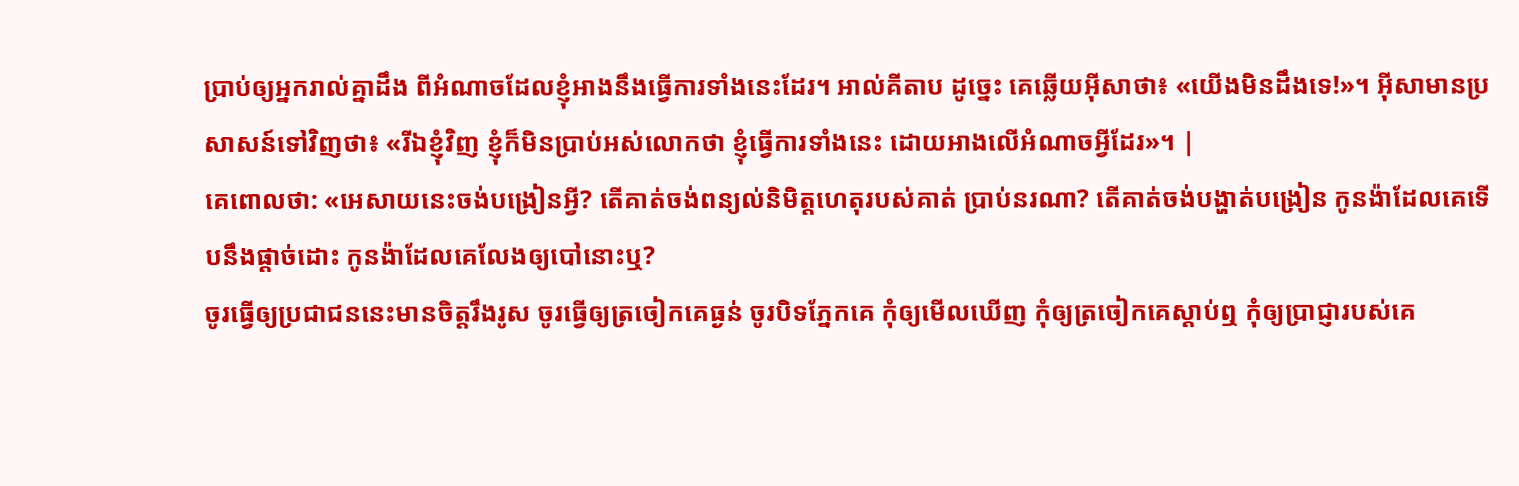ប្រាប់ឲ្យអ្នករាល់គ្នាដឹង ពីអំណាចដែលខ្ញុំអាងនឹងធ្វើការទាំងនេះដែរ។ អាល់គីតាប ដូច្នេះ គេឆ្លើយអ៊ីសាថា៖ «យើងមិនដឹងទេ!»។ អ៊ីសាមានប្រសាសន៍ទៅវិញថា៖ «រីឯខ្ញុំវិញ ខ្ញុំក៏មិនប្រាប់អស់លោកថា ខ្ញុំធ្វើការទាំងនេះ ដោយអាងលើអំណាចអ្វីដែរ»។ |
គេពោលថា: «អេសាយនេះចង់បង្រៀនអ្វី? តើគាត់ចង់ពន្យល់និមិត្តហេតុរបស់គាត់ ប្រាប់នរណា? តើគាត់ចង់បង្ហាត់បង្រៀន កូនង៉ាដែលគេទើបនឹងផ្ដាច់ដោះ កូនង៉ាដែលគេលែងឲ្យបៅនោះឬ?
ចូរធ្វើឲ្យប្រជាជននេះមានចិត្តរឹងរូស ចូរធ្វើឲ្យត្រចៀកគេធ្ងន់ ចូរបិទភ្នែកគេ កុំឲ្យមើលឃើញ កុំឲ្យត្រចៀកគេស្ដាប់ឮ កុំឲ្យប្រាជ្ញារបស់គេ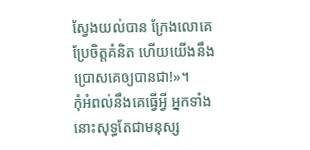ស្វែងយល់បាន ក្រែងលោគេប្រែចិត្តគំនិត ហើយយើងនឹងប្រោសគេឲ្យបានជា!»។
កុំអំពល់នឹងគេធ្វើអ្វី អ្នកទាំងនោះសុទ្ធតែជាមនុស្ស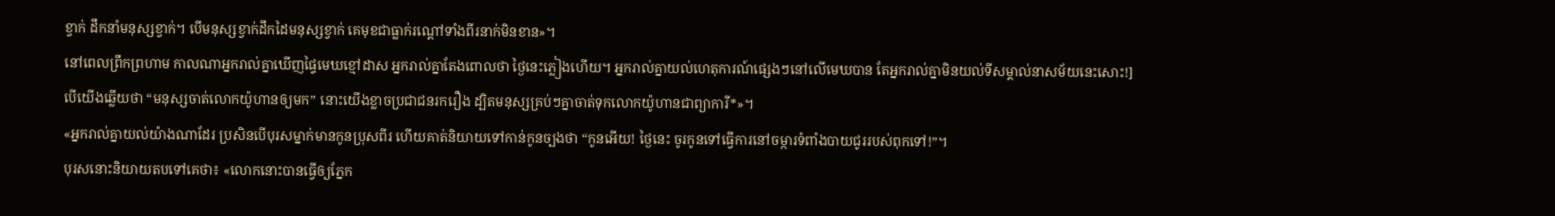ខ្វាក់ ដឹកនាំមនុស្សខ្វាក់។ បើមនុស្សខ្វាក់ដឹកដៃមនុស្សខ្វាក់ គេមុខជាធ្លាក់រណ្ដៅទាំងពីរនាក់មិនខាន»។
នៅពេលព្រឹកព្រហាម កាលណាអ្នករាល់គ្នាឃើញផ្ទៃមេឃខ្មៅដាស អ្នករាល់គ្នាតែងពោលថា ថ្ងៃនេះភ្លៀងហើយ។ អ្នករាល់គ្នាយល់ហេតុការណ៍ផ្សេងៗនៅលើមេឃបាន តែអ្នករាល់គ្នាមិនយល់ទីសម្គាល់នាសម័យនេះសោះ!]
បើយើងឆ្លើយថា “មនុស្សចាត់លោកយ៉ូហានឲ្យមក” នោះយើងខ្លាចប្រជាជនរករឿង ដ្បិតមនុស្សគ្រប់ៗគ្នាចាត់ទុកលោកយ៉ូហានជាព្យាការី*»។
«អ្នករាល់គ្នាយល់យ៉ាងណាដែរ ប្រសិនបើបុរសម្នាក់មានកូនប្រុសពីរ ហើយគាត់និយាយទៅកាន់កូនច្បងថា “កូនអើយ! ថ្ងៃនេះ ចូរកូនទៅធ្វើការនៅចម្ការទំពាំងបាយជូររបស់ពុកទៅ!”។
បុរសនោះនិយាយតបទៅគេថា៖ «លោកនោះបានធ្វើឲ្យភ្នែក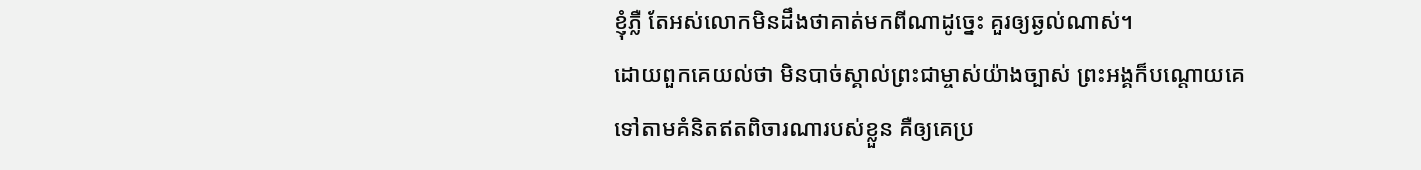ខ្ញុំភ្លឺ តែអស់លោកមិនដឹងថាគាត់មកពីណាដូច្នេះ គួរឲ្យឆ្ងល់ណាស់។
ដោយពួកគេយល់ថា មិនបាច់ស្គាល់ព្រះជាម្ចាស់យ៉ាងច្បាស់ ព្រះអង្គក៏បណ្ដោយគេទៅតាមគំនិតឥតពិចារណារបស់ខ្លួន គឺឲ្យគេប្រ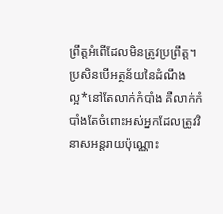ព្រឹត្តអំពើដែលមិនត្រូវប្រព្រឹត្ត។
ប្រសិនបើអត្ថន័យនៃដំណឹងល្អ*នៅតែលាក់កំបាំង គឺលាក់កំបាំងតែចំពោះអស់អ្នកដែលត្រូវវិនាសអន្តរាយប៉ុណ្ណោះ